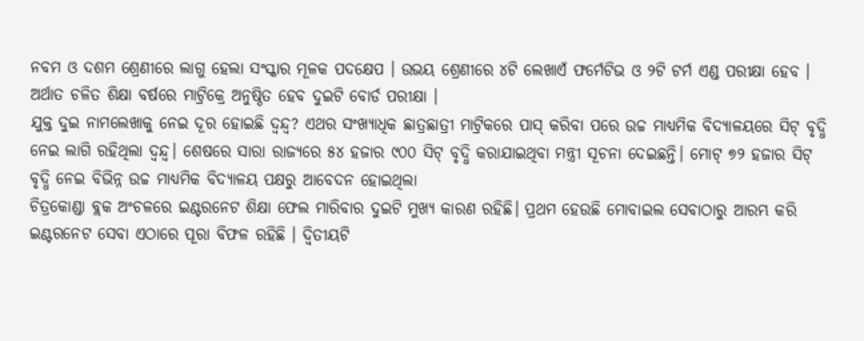ନବମ ଓ ଦଶମ ଶ୍ରେଣୀରେ ଲାଗୁ ହେଲା ସଂସ୍କାର ମୂଳକ ପଦକ୍ଷେପ । ଉଭୟ ଶ୍ରେଣୀରେ ୪ଟି ଲେଖାଏଁ ଫର୍ମେଟିଭ ଓ ୨ଟି ଟର୍ମ ଏଣ୍ଡ ପରୀକ୍ଷା ହେବ । ଅର୍ଥାତ ଚଳିତ ଶିକ୍ଷା ବର୍ଷରେ ମାଟ୍ରିକ୍ରେ ଅନୁଷ୍ଠିତ ହେବ ଦୁଇଟି ବୋର୍ଡ ପରୀକ୍ଷା ।
ଯୁକ୍ତ ଦୁଇ ନାମଲେଖାକୁ ନେଇ ଦୂର ହୋଇଛି ଦ୍ୱନ୍ଦ୍ୱ? ଏଥର ସଂଖ୍ୟାଧିକ ଛାତ୍ରଛାତ୍ରୀ ମାଟ୍ରିକରେ ପାସ୍ କରିବା ପରେ ଉଚ୍ଚ ମାଧ୍ୟମିକ ବିଦ୍ୟାଳୟରେ ସିଟ୍ ବୃଦ୍ଧି ନେଇ ଲାଗି ରହିଥିଲା ଦ୍ୱନ୍ଦ୍ୱ। ଶେଷରେ ସାରା ରାଜ୍ୟରେ ୫୪ ହଜାର ୯୦୦ ସିଟ୍ ବୃଦ୍ଧି କରାଯାଇଥିବା ମନ୍ତ୍ରୀ ସୂଚନା ଦେଇଛନ୍ତି। ମୋଟ୍ ୭୨ ହଜାର ସିଟ୍ ବୃଦ୍ଧି ନେଇ ବିଭିନ୍ନ ଉଚ୍ଚ ମାଧ୍ୟମିକ ବିଦ୍ୟାଳୟ ପକ୍ଷରୁ ଆବେଦନ ହୋଇଥିଲା
ଚିତ୍ରକୋଣ୍ଡା ବ୍ଲକ ଅଂଚଳରେ ଇଣ୍ଟରନେଟ ଶିକ୍ଷା ଫେଲ ମାରିବାର ଦୁଇଟି ମୁଖ୍ୟ କାରଣ ରହିଛି। ପ୍ରଥମ ହେଉଛି ମୋବାଇଲ ସେବାଠାରୁ ଆରମ୍ଭ କରି ଇଣ୍ଟରନେଟ ସେବା ଏଠାରେ ପୂରା ବିଫଳ ରହିଛି । ଦ୍ୱିତୀୟଟି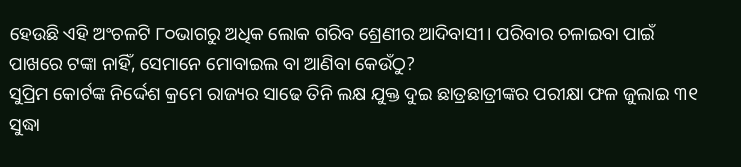ହେଉଛି ଏହି ଅଂଚଳଟି ୮୦ଭାଗରୁ ଅଧିକ ଲୋକ ଗରିବ ଶ୍ରେଣୀର ଆଦିବାସୀ। ପରିବାର ଚଳାଇବା ପାଇଁ ପାଖରେ ଟଙ୍କା ନାହିଁ, ସେମାନେ ମୋବାଇଲ ବା ଆଣିବା କେଉଁଠୁ?
ସୁପ୍ରିମ କୋର୍ଟଙ୍କ ନିର୍ଦ୍ଦେଶ କ୍ରମେ ରାଜ୍ୟର ସାଢେ ତିନି ଲକ୍ଷ ଯୁକ୍ତ ଦୁଇ ଛାତ୍ରଛାତ୍ରୀଙ୍କର ପରୀକ୍ଷା ଫଳ ଜୁଲାଇ ୩୧ ସୁଦ୍ଧା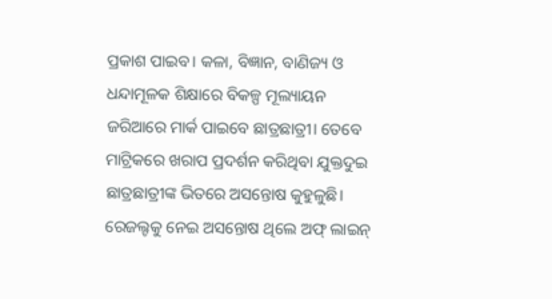ପ୍ରକାଶ ପାଇବ। କଳା, ବିଜ୍ଞାନ, ବାଣିଜ୍ୟ ଓ ଧନ୍ଦାମୂଳକ ଶିକ୍ଷାରେ ବିକଳ୍ପ ମୂଲ୍ୟାୟନ ଜରିଆରେ ମାର୍କ ପାଇବେ ଛାତ୍ରଛାତ୍ରୀ। ତେବେ ମାଟ୍ରିକରେ ଖରାପ ପ୍ରଦର୍ଶନ କରିଥିବା ଯୁକ୍ତଦୁଇ ଛାତ୍ରଛାତ୍ରୀଙ୍କ ଭିତରେ ଅସନ୍ତୋଷ କୁହୁଳୁଛି। ରେଜଲ୍ଟକୁ ନେଇ ଅସନ୍ତୋଷ ଥିଲେ ଅଫ୍ ଲାଇନ୍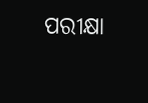ପରୀକ୍ଷା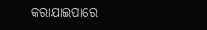କରାଯାଇପାରେ